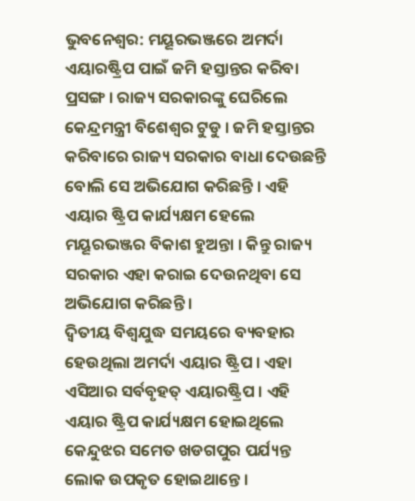ଭୁବନେଶ୍ବର: ମୟୂରଭଞ୍ଜରେ ଅମର୍ଦା ଏୟାରଷ୍ଟ୍ରିପ ପାଇଁ ଜମି ହସ୍ତାନ୍ତର କରିବା ପ୍ରସଙ୍ଗ । ରାଜ୍ୟ ସରକାରଙ୍କୁ ଘେରିଲେ କେନ୍ଦ୍ରମନ୍ତ୍ରୀ ବିଶେଶ୍ବର ଟୁଡୁ । ଜମି ହସ୍ତାନ୍ତର କରିବାରେ ରାଜ୍ୟ ସରକାର ବାଧା ଦେଉଛନ୍ତି ବୋଲି ସେ ଅଭିଯୋଗ କରିଛନ୍ତି । ଏହି ଏୟାର ଷ୍ଟ୍ରିପ କାର୍ଯ୍ୟକ୍ଷମ ହେଲେ ମୟୂରଭଞ୍ଜର ବିକାଶ ହୁଅନ୍ତା । କିନ୍ତୁ ରାଜ୍ୟ ସରକାର ଏହା କରାଇ ଦେଉନଥିବା ସେ ଅଭିଯୋଗ କରିଛନ୍ତି ।
ଦ୍ଵିତୀୟ ବିଶ୍ଵଯୁଦ୍ଧ ସମୟରେ ବ୍ୟବହାର ହେଉଥିଲା ଅମର୍ଦା ଏୟାର ଷ୍ଟ୍ରିପ । ଏହା ଏସିଆର ସର୍ବବୃହତ୍ ଏୟାରଷ୍ଟ୍ରିପ । ଏହି ଏୟାର ଷ୍ଟ୍ରିପ କାର୍ଯ୍ୟକ୍ଷମ ହୋଇଥିଲେ କେନ୍ଦୁଝର ସମେତ ଖଡଗପୁର ପର୍ଯ୍ୟନ୍ତ ଲୋକ ଉପକୃତ ହୋଇଥାନ୍ତେ ।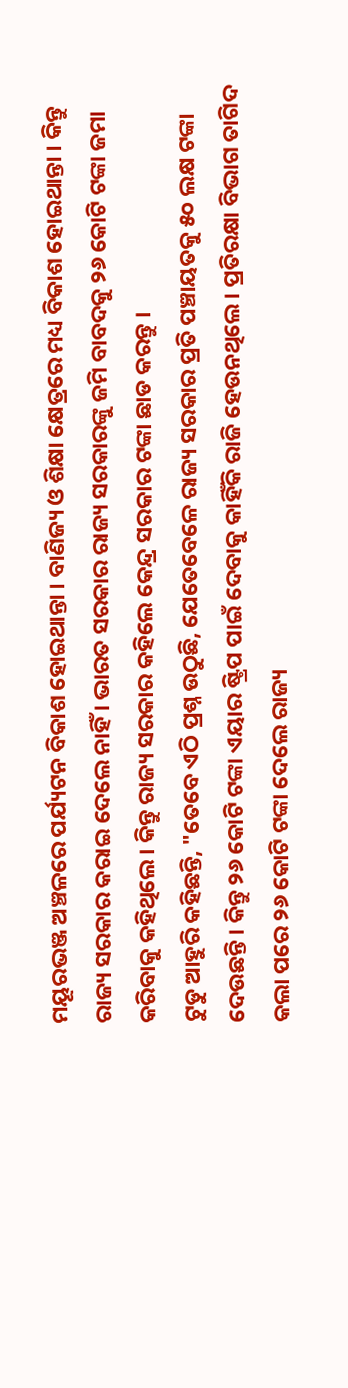ମୟୂରଭଞ୍ଜ ଅଞ୍ଚଳରେ ପର୍ଯ୍ୟଟନ ବିକାଶ ହୋଇଥାନ୍ତା । ବାଣିଜ୍ୟ ଓ ଶିକ୍ଷା କ୍ଷେତ୍ରରେ ମଧ୍ୟ ବିକାଶ ହୋଇଥାନ୍ତା । କିନ୍ତୁ ରାଜ୍ୟ ସରକାର କରାଇ ଦେଲେ ନାହିଁ । ଭାରତ ସରକାର ରାଜ୍ୟ ସରକାରଙ୍କୁ ଜମି ବାବଦକୁ ୨୬ କୋଟି ଟଙ୍କା ଜମା କରିବାକୁ କହିଥିଲେ । କିନ୍ତୁ ରାଜ୍ୟ ସରକାର କହିଲେ କେନ୍ଦ୍ର ସରକାର ଟଙ୍କା ଛାଡ କରନ୍ତୁ ।
ଟୁଡୁ ଆହୁରି କହିଛନ୍ତି, "ତେବେ ଏଠି ପ୍ରଶ୍ନ ଉଠୁଛି, ଯେତେବେଳେ ରାଜ୍ୟ ସରକାର ପ୍ରତି ପଞ୍ଚାୟତକୁ ୫୦ ଲକ୍ଷ ଟଙ୍କା ଦେଉଛନ୍ତି । କିନ୍ତୁ ୨୬ କୋଟି ଟଙ୍କା ଏୟାର ଷ୍ଟ୍ରିପ ପାଇଁ ଦେବାକୁ କାହିଁକି ରାଜି ହେଉନଥିଲେ । ପ୍ରତିରକ୍ଷା ବିଭାଗ ତାଗିଦ କଲା ପରେ ୨୬ କୋଟି ଟଙ୍କା ଦେଲେ ରାଜ୍ୟ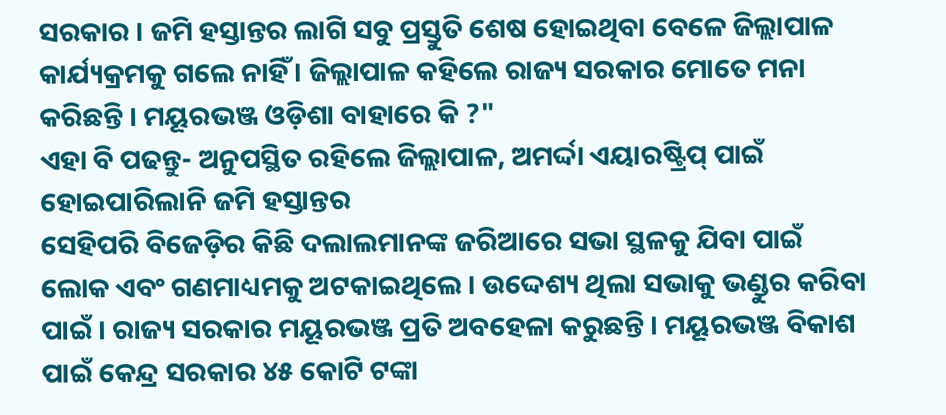ସରକାର । ଜମି ହସ୍ତାନ୍ତର ଲାଗି ସବୁ ପ୍ରସ୍ତୁତି ଶେଷ ହୋଇଥିବା ବେଳେ ଜିଲ୍ଲାପାଳ କାର୍ଯ୍ୟକ୍ରମକୁ ଗଲେ ନାହିଁ । ଜିଲ୍ଲାପାଳ କହିଲେ ରାଜ୍ୟ ସରକାର ମୋତେ ମନା କରିଛନ୍ତି । ମୟୂରଭଞ୍ଜ ଓଡ଼ିଶା ବାହାରେ କି ?"
ଏହା ବି ପଢନ୍ତୁ- ଅନୁପସ୍ଥିତ ରହିଲେ ଜିଲ୍ଲାପାଳ, ଅମର୍ଦ୍ଦା ଏୟାରଷ୍ଟ୍ରିପ୍ ପାଇଁ ହୋଇପାରିଲାନି ଜମି ହସ୍ତାନ୍ତର
ସେହିପରି ବିଜେଡ଼ିର କିଛି ଦଲାଲମାନଙ୍କ ଜରିଆରେ ସଭା ସ୍ଥଳକୁ ଯିବା ପାଇଁ ଲୋକ ଏବଂ ଗଣମାଧ୍ୟମକୁ ଅଟକାଇଥିଲେ । ଉଦ୍ଦେଶ୍ୟ ଥିଲା ସଭାକୁ ଭଣ୍ଡୁର କରିବା ପାଇଁ । ରାଜ୍ୟ ସରକାର ମୟୂରଭଞ୍ଜ ପ୍ରତି ଅବହେଳା କରୁଛନ୍ତି । ମୟୂରଭଞ୍ଜ ବିକାଶ ପାଇଁ କେନ୍ଦ୍ର ସରକାର ୪୫ କୋଟି ଟଙ୍କା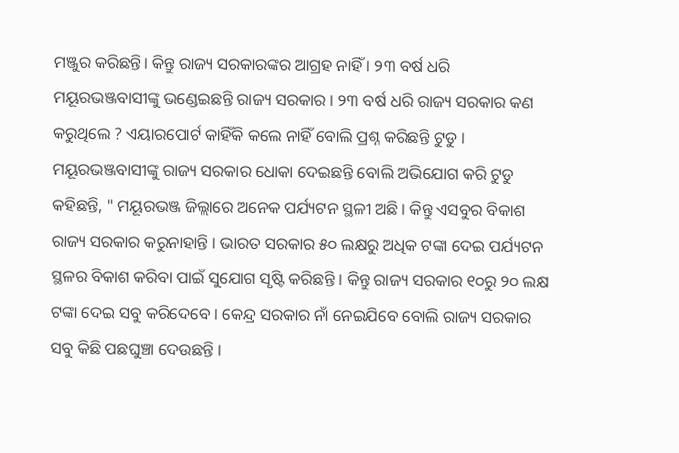ମଞ୍ଜୁର କରିଛନ୍ତି। କିନ୍ତୁ ରାଜ୍ୟ ସରକାରଙ୍କର ଆଗ୍ରହ ନାହିଁ । ୨୩ ବର୍ଷ ଧରି ମୟୂରଭଞ୍ଜବାସୀଙ୍କୁ ଭଣ୍ଡେଇଛନ୍ତି ରାଜ୍ୟ ସରକାର । ୨୩ ବର୍ଷ ଧରି ରାଜ୍ୟ ସରକାର କଣ କରୁଥିଲେ ? ଏୟାରପୋର୍ଟ କାହିଁକି କଲେ ନାହିଁ ବୋଲି ପ୍ରଶ୍ନ କରିଛନ୍ତି ଟୁଡୁ ।
ମୟୂରଭଞ୍ଜବାସୀଙ୍କୁ ରାଜ୍ୟ ସରକାର ଧୋକା ଦେଇଛନ୍ତି ବୋଲି ଅଭିଯୋଗ କରି ଟୁଡୁ କହିଛନ୍ତି, " ମୟୂରଭଞ୍ଜ ଜିଲ୍ଲାରେ ଅନେକ ପର୍ଯ୍ୟଟନ ସ୍ଥଳୀ ଅଛି । କିନ୍ତୁ ଏସବୁର ବିକାଶ ରାଜ୍ୟ ସରକାର କରୁନାହାନ୍ତି । ଭାରତ ସରକାର ୫୦ ଲକ୍ଷରୁ ଅଧିକ ଟଙ୍କା ଦେଇ ପର୍ଯ୍ୟଟନ ସ୍ଥଳର ବିକାଶ କରିବା ପାଇଁ ସୁଯୋଗ ସୃଷ୍ଟି କରିଛନ୍ତି । କିନ୍ତୁ ରାଜ୍ୟ ସରକାର ୧୦ରୁ ୨୦ ଲକ୍ଷ ଟଙ୍କା ଦେଇ ସବୁ କରିଦେବେ । କେନ୍ଦ୍ର ସରକାର ନାଁ ନେଇଯିବେ ବୋଲି ରାଜ୍ୟ ସରକାର ସବୁ କିଛି ପଛଘୁଞ୍ଚା ଦେଉଛନ୍ତି ।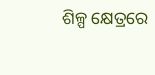ଶିଳ୍ପ କ୍ଷେତ୍ରରେ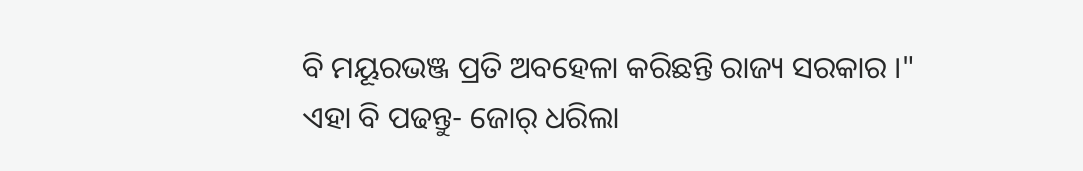ବି ମୟୂରଭଞ୍ଜ ପ୍ରତି ଅବହେଳା କରିଛନ୍ତି ରାଜ୍ୟ ସରକାର ।"
ଏହା ବି ପଢନ୍ତୁ- ଜୋର୍ ଧରିଲା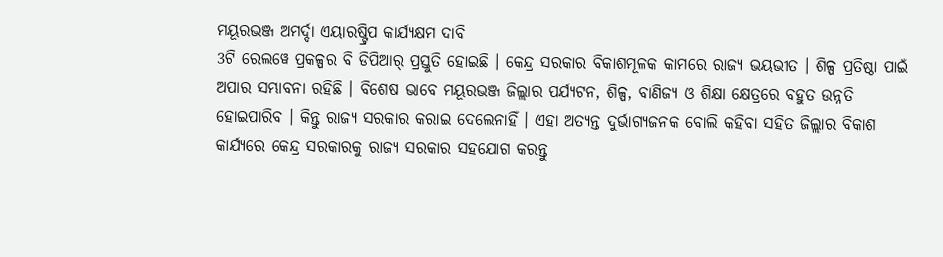ମୟୂରଭଞ୍ଜ ଅମର୍ଦ୍ଦା ଏୟାରଷ୍ଟ୍ରିପ କାର୍ଯ୍ୟକ୍ଷମ ଦାବି
3ଟି ରେଲୱେ ପ୍ରକଳ୍ପର ବି ଡିପିଆର୍ ପ୍ରସ୍ତୁତି ହୋଇଛି । କେନ୍ଦ୍ର ସରକାର ବିକାଶମୂଳକ କାମରେ ରାଜ୍ୟ ଭୟଭୀତ । ଶିଳ୍ପ ପ୍ରତିଷ୍ଠା ପାଇଁ ଅପାର ସମ୍ଭାବନା ରହିଛି । ବିଶେଷ ଭାବେ ମୟୂରଭଞ୍ଜ ଜିଲ୍ଲାର ପର୍ଯ୍ୟଟନ, ଶିଳ୍ପ, ବାଣିଜ୍ୟ ଓ ଶିକ୍ଷା କ୍ଷେତ୍ରରେ ବହୁତ ଉନ୍ନତି ହୋଇପାରିବ । କିନ୍ତୁ ରାଜ୍ୟ ସରକାର କରାଇ ଦେଲେନାହିଁ । ଏହା ଅତ୍ୟନ୍ତ ଦୁର୍ଭାଗ୍ୟଜନକ ବୋଲି କହିବା ସହିତ ଜିଲ୍ଲାର ବିକାଶ କାର୍ଯ୍ୟରେ କେନ୍ଦ୍ର ସରକାରକୁ ରାଜ୍ୟ ସରକାର ସହଯୋଗ କରନ୍ତୁ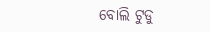ବୋଲି ଟୁଡୁ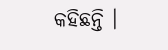କହିଛନ୍ତି ।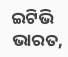ଇଟିଭି ଭାରତ,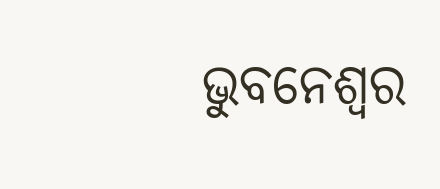ଭୁବନେଶ୍ବର